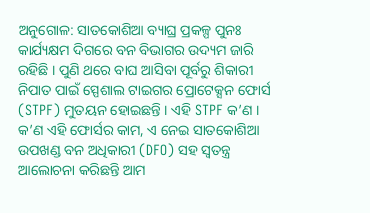ଅନୁଗୋଳ: ସାତକୋଶିଆ ବ୍ୟାଘ୍ର ପ୍ରକଳ୍ପ ପୁନଃ କାର୍ଯ୍ୟକ୍ଷମ ଦିଗରେ ବନ ବିଭାଗର ଉଦ୍ୟମ ଜାରି ରହିଛି । ପୁଣି ଥରେ ବାଘ ଆସିବା ପୂର୍ବରୁ ଶିକାରୀ ନିପାତ ପାଇଁ ସ୍ପେଶାଲ ଟାଇଗର ପ୍ରୋଟେକ୍ସନ ଫୋର୍ସ (STPF) ମୁତୟନ ହୋଇଛନ୍ତି । ଏହି STPF କ’ଣ । କ’ଣ ଏହି ଫୋର୍ସର କାମ, ଏ ନେଇ ସାତକୋଶିଆ ଉପଖଣ୍ଡ ବନ ଅଧିକାରୀ (DFO) ସହ ସ୍ୱତନ୍ତ୍ର ଆଲୋଚନା କରିଛନ୍ତି ଆମ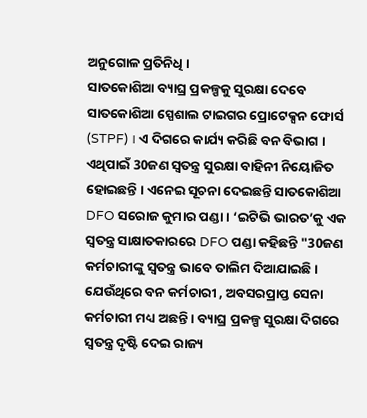ଅନୁଗୋଳ ପ୍ରତିନିଧି ।
ସାତକୋଶିଆ ବ୍ୟାଘ୍ର ପ୍ରକଳ୍ପକୁ ସୁରକ୍ଷା ଦେବେ ସାତକୋଶିଆ ସ୍ପେଶାଲ ଟାଇଗର ପ୍ରୋଟେକ୍ସନ ଫୋର୍ସ (STPF) । ଏ ଦିଗରେ କାର୍ଯ୍ୟ କରିଛି ବନ ବିଭାଗ । ଏଥିପାଇଁ 30ଜଣ ସ୍ୱତନ୍ତ୍ର ସୁରକ୍ଷା ବାହିନୀ ନିୟୋଜିତ ହୋଇଛନ୍ତି । ଏନେଇ ସୂଚନା ଦେଇଛନ୍ତି ସାତକୋଶିଆ DFO ସରୋଜ କୁମାର ପଣ୍ଡା । ‘ଇଟିଭି ଭାରତ’କୁ ଏକ ସ୍ୱତନ୍ତ୍ର ସାକ୍ଷାତକାରରେ DFO ପଣ୍ଡା କହିଛନ୍ତି "30ଜଣ କର୍ମଚାରୀଙ୍କୁ ସ୍ୱତନ୍ତ୍ର ଭାବେ ତାଲିମ ଦିଆଯାଇଛି । ଯେଉଁଥିରେ ବନ କର୍ମଚାରୀ , ଅବସରପ୍ରାପ୍ତ ସେନା କର୍ମଚାରୀ ମଧ୍ୟ ଅଛନ୍ତି । ବ୍ୟାଘ୍ର ପ୍ରକଳ୍ପ ସୁରକ୍ଷା ଦିଗରେ ସ୍ୱତନ୍ତ୍ର ଦୃଷ୍ଟି ଦେଇ ରାଜ୍ୟ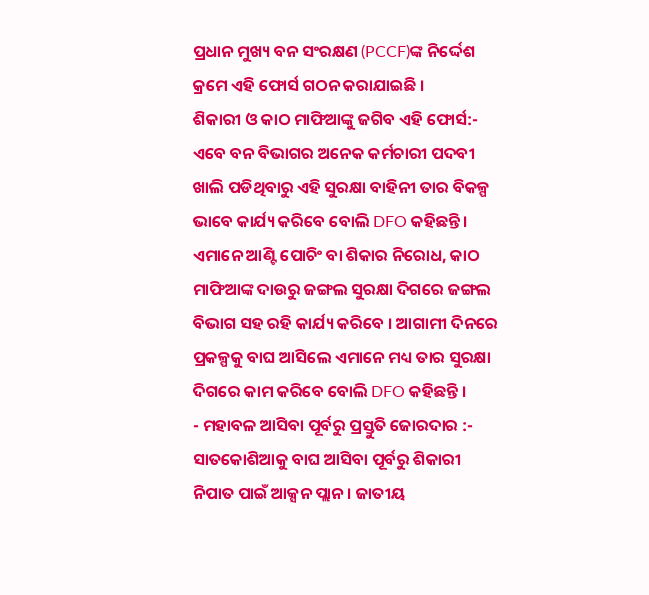ପ୍ରଧାନ ମୁଖ୍ୟ ବନ ସଂରକ୍ଷଣ (PCCF)ଙ୍କ ନିର୍ଦ୍ଦେଶ କ୍ରମେ ଏହି ଫୋର୍ସ ଗଠନ କରାଯାଇଛି ।
ଶିକାରୀ ଓ କାଠ ମାଫିଆଙ୍କୁ ଜଗିବ ଏହି ଫୋର୍ସ:-
ଏବେ ବନ ବିଭାଗର ଅନେକ କର୍ମଚାରୀ ପଦବୀ ଖାଲି ପଡିଥିବାରୁ ଏହି ସୁରକ୍ଷା ବାହିନୀ ତାର ବିକଳ୍ପ ଭାବେ କାର୍ଯ୍ୟ କରିବେ ବୋଲି DFO କହିଛନ୍ତି । ଏମାନେ ଆଣ୍ଟି ପୋଚିଂ ବା ଶିକାର ନିରୋଧ, କାଠ ମାଫିଆଙ୍କ ଦାଉରୁ ଜଙ୍ଗଲ ସୁରକ୍ଷା ଦିଗରେ ଜଙ୍ଗଲ ବିଭାଗ ସହ ରହି କାର୍ଯ୍ୟ କରିବେ । ଆଗାମୀ ଦିନରେ ପ୍ରକଳ୍ପକୁ ବାଘ ଆସିଲେ ଏମାନେ ମଧ୍ୟ ତାର ସୁରକ୍ଷା ଦିଗରେ କାମ କରିବେ ବୋଲି DFO କହିଛନ୍ତି ।
- ମହାବଳ ଆସିବା ପୂର୍ବରୁ ପ୍ରସ୍ତୁତି ଜୋରଦାର :-
ସାତକୋଶିଆକୁ ବାଘ ଆସିବା ପୂର୍ବରୁ ଶିକାରୀ ନିପାତ ପାଇଁ ଆକ୍ସନ ପ୍ଲାନ । ଜାତୀୟ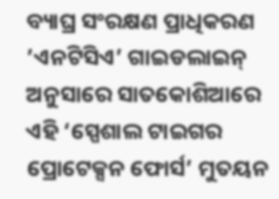ବ୍ୟାଘ୍ର ସଂରକ୍ଷଣ ପ୍ରାଧିକରଣ ’ଏନଟିସିଏ’ ଗାଇଡଲାଇନ୍ ଅନୁସାରେ ସାତକୋଶିଆରେ ଏହି ‘ସ୍ପେଶାଲ ଟାଇଗର ପ୍ରୋଟେକ୍ସନ ଫୋର୍ସ’ ମୁତୟନ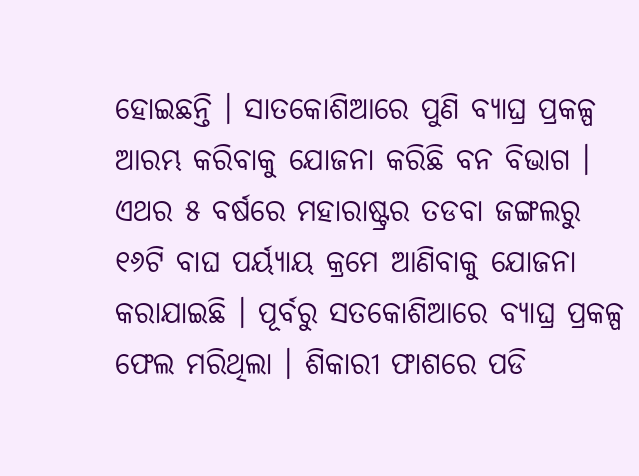ହୋଇଛନ୍ତି । ସାତକୋଶିଆରେ ପୁଣି ବ୍ୟାଘ୍ର ପ୍ରକଳ୍ପ ଆରମ୍ଭ କରିବାକୁ ଯୋଜନା କରିଛି ବନ ବିଭାଗ । ଏଥର ୫ ବର୍ଷରେ ମହାରାଷ୍ଟ୍ରର ତଡବା ଜଙ୍ଗଲରୁ ୧୬ଟି ବାଘ ପର୍ୟ୍ୟାୟ କ୍ରମେ ଆଣିବାକୁ ଯୋଜନା କରାଯାଇଛି । ପୂର୍ବରୁ ସତକୋଶିଆରେ ବ୍ୟାଘ୍ର ପ୍ରକଳ୍ପ ଫେଲ ମରିଥିଲା । ଶିକାରୀ ଫାଶରେ ପଡି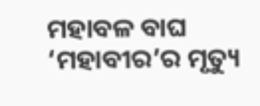ମହାବଳ ବାଘ ‘ମହାବୀର’ର ମୃତ୍ୟୁ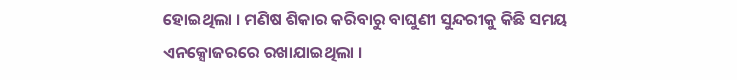ହୋଇଥିଲା । ମଣିଷ ଶିକାର କରିବାରୁ ବାଘୁଣୀ ସୁନ୍ଦରୀକୁ କିଛି ସମୟ ଏନକ୍ସୋଜରରେ ରଖାଯାଇଥିଲା ।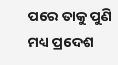ପରେ ତାକୁ ପୁଣି ମଧ୍ୟ ପ୍ରଦେଶ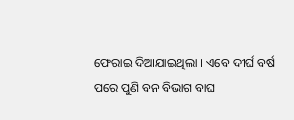ଫେରାଇ ଦିଆଯାଇଥିଲା । ଏବେ ଦୀର୍ଘ ବର୍ଷ ପରେ ପୁଣି ବନ ବିଭାଗ ବାଘ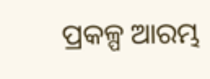ପ୍ରକଳ୍ପ ଆରମ୍ଭ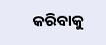କରିବାକୁ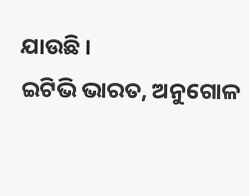ଯାଉଛି ।
ଇଟିଭି ଭାରତ, ଅନୁଗୋଳ